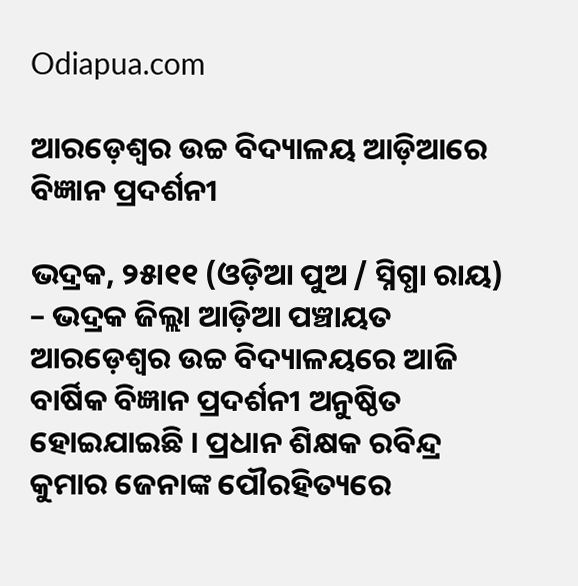Odiapua.com

ଆରଡ଼େଶ୍ୱର ଉଚ୍ଚ ବିଦ୍ୟାଳୟ ଆଡ଼ିଆରେ ବିଜ୍ଞାନ ପ୍ରଦର୍ଶନୀ

ଭଦ୍ରକ, ୨୫ା୧୧ (ଓଡ଼ିଆ ପୁଅ / ସ୍ନିଗ୍ଧା ରାୟ) – ଭଦ୍ରକ ଜିଲ୍ଲା ଆଡ଼ିଆ ପଞ୍ଚାୟତ ଆରଡ଼େଶ୍ୱର ଉଚ୍ଚ ବିଦ୍ୟାଳୟରେ ଆଜି ବାର୍ଷିକ ବିଜ୍ଞାନ ପ୍ରଦର୍ଶନୀ ଅନୁଷ୍ଠିତ ହୋଇଯାଇଛି । ପ୍ରଧାନ ଶିକ୍ଷକ ରବିନ୍ଦ୍ର କୁମାର ଜେନାଙ୍କ ପୌରହିତ୍ୟରେ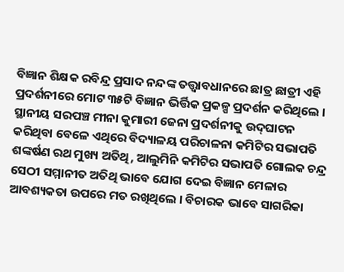ବିଜ୍ଞାନ ଶିକ୍ଷକ ରବିନ୍ଦ୍ର ପ୍ରସାଦ ନନ୍ଦଙ୍କ ତତ୍ତ୍ୱାବଧାନରେ ଛାତ୍ର ଛାତ୍ରୀ ଏହି ପ୍ରଦର୍ଶନୀରେ ମୋଟ ୩୫ଟି ବିଜ୍ଞାନ ଭିର୍ତ୍ତିକ ପ୍ରକଳ୍ପ ପ୍ରଦର୍ଶନ କରିଥିଲେ । ସ୍ଥାନୀୟ ସରପଞ୍ଚ ମୀନା କୁମାରୀ ଜେନା ପ୍ରଦର୍ଶନୀକୁ ଉଦ୍‌ଘାଟନ କରିଥିବା ବେଳେ ଏଥିରେ ବିଦ୍ୟାଳୟ ପରିଚାଳନା କମିଟିର ସଭାପତି ଶଙ୍କର୍ଷଣ ରଥ ମୁଖ୍ୟ ଅତିଥି, ଆଲୁମିନି କମିଟିର ସଭାପତି ଗୋଲକ ଚନ୍ଦ୍ର ସେଠୀ ସମ୍ମାନୀତ ଅତିଥି ଭାବେ ଯୋଗ ଦେଇ ବିଜ୍ଞାନ ମେଳାର ଆବଶ୍ୟକତା ଉପରେ ମତ ରଖିଥିଲେ । ବିଚାରକ ଭାବେ ସାଗରିକା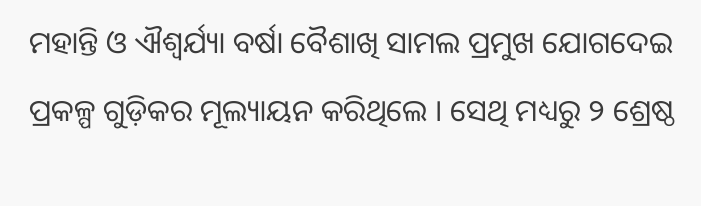ମହାନ୍ତି ଓ ଐଶ୍ୱର୍ଯ୍ୟା ବର୍ଷା ବୈଶାଖି ସାମଲ ପ୍ରମୁଖ ଯୋଗଦେଇ ପ୍ରକଳ୍ପ ଗୁଡ଼ିକର ମୂଲ୍ୟାୟନ କରିଥିଲେ । ସେଥି ମଧ୍ୟରୁ ୨ ଶ୍ରେଷ୍ଠ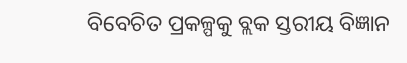ବିବେଚିତ ପ୍ରକଳ୍ପକୁ ବ୍ଲକ ସ୍ତରୀୟ ବିଜ୍ଞାନ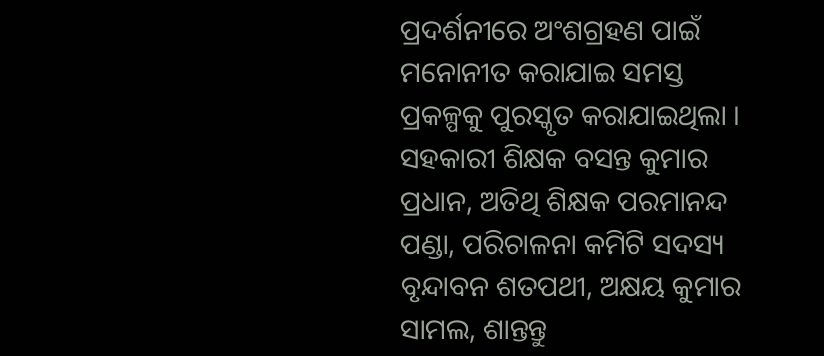ପ୍ରଦର୍ଶନୀରେ ଅଂଶଗ୍ରହଣ ପାଇଁ ମନୋନୀତ କରାଯାଇ ସମସ୍ତ ପ୍ରକଳ୍ପକୁ ପୁରସ୍କୃତ କରାଯାଇଥିଲା । ସହକାରୀ ଶିକ୍ଷକ ବସନ୍ତ କୁମାର ପ୍ରଧାନ, ଅତିଥି ଶିକ୍ଷକ ପରମାନନ୍ଦ ପଣ୍ଡା, ପରିଚାଳନା କମିଟି ସଦସ୍ୟ ବୃନ୍ଦାବନ ଶତପଥୀ, ଅକ୍ଷୟ କୁମାର ସାମଲ, ଶାନ୍ତନ୍ତୁ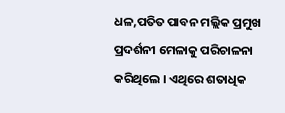ଧଳ,ପତିତ ପାବନ ମଲ୍ଲିକ ପ୍ରମୁଖ ପ୍ରଦର୍ଶନୀ ମେଳାକୁ ପରିଚାଳନା କରିଥିଲେ । ଏଥିରେ ଶତାଧିକ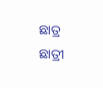ଛାତ୍ର ଛାତ୍ରୀ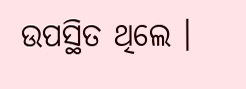ଉପସ୍ଥିତ ଥିଲେ ।